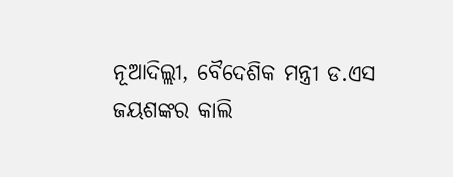ନୂଆଦିଲ୍ଲୀ, ବୈଦେଶିକ ମନ୍ତ୍ରୀ ଡ.ଏସ ଜୟଶଙ୍କର କାଲି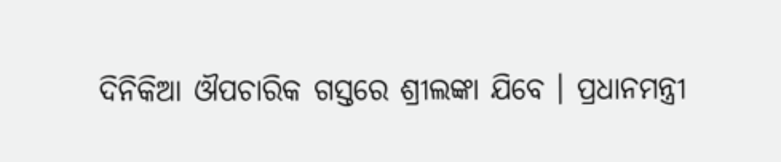ଦିନିକିଆ ଔପଚାରିକ ଗସ୍ତରେ ଶ୍ରୀଲଙ୍କା ଯିବେ । ପ୍ରଧାନମନ୍ତ୍ରୀ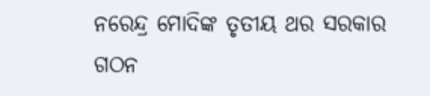ନରେନ୍ଦ୍ର ମୋଦିଙ୍କ ତୃତୀୟ ଥର ସରକାର ଗଠନ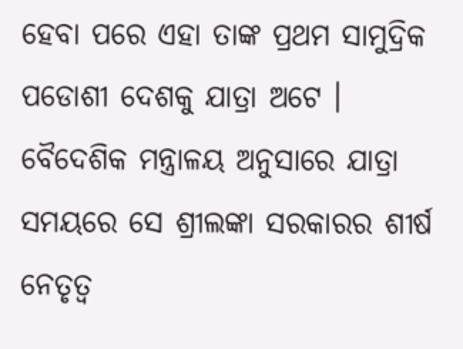ହେବା ପରେ ଏହା ତାଙ୍କ ପ୍ରଥମ ସାମୁଦ୍ରିକ ପଡୋଶୀ ଦେଶକୁ ଯାତ୍ରା ଅଟେ ।
ବୈଦେଶିକ ମନ୍ତ୍ରାଳୟ ଅନୁସାରେ ଯାତ୍ରା ସମୟରେ ସେ ଶ୍ରୀଲଙ୍କା ସରକାରର ଶୀର୍ଷ ନେତୃତ୍ୱ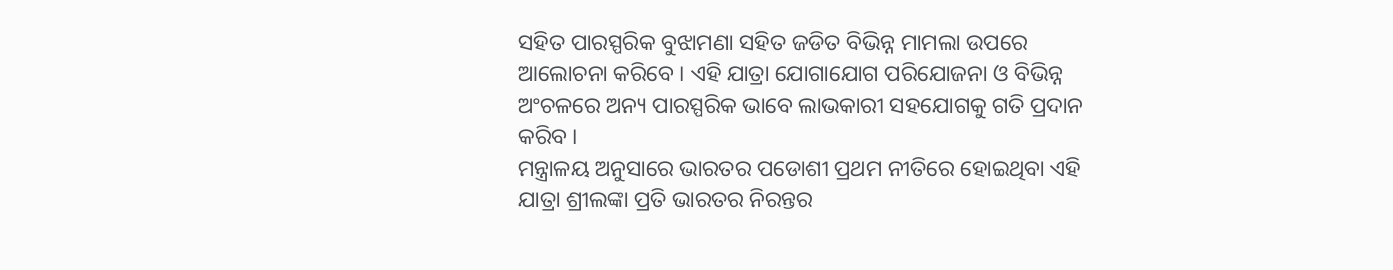ସହିତ ପାରସ୍ପରିକ ବୁଝାମଣା ସହିତ ଜଡିତ ବିଭିନ୍ନ ମାମଲା ଉପରେ ଆଲୋଚନା କରିବେ । ଏହି ଯାତ୍ରା ଯୋଗାଯୋଗ ପରିଯୋଜନା ଓ ବିଭିନ୍ନ ଅଂଚଳରେ ଅନ୍ୟ ପାରସ୍ପରିକ ଭାବେ ଲାଭକାରୀ ସହଯୋଗକୁ ଗତି ପ୍ରଦାନ କରିବ ।
ମନ୍ତ୍ରାଳୟ ଅନୁସାରେ ଭାରତର ପଡୋଶୀ ପ୍ରଥମ ନୀତିରେ ହୋଇଥିବା ଏହି ଯାତ୍ରା ଶ୍ରୀଲଙ୍କା ପ୍ରତି ଭାରତର ନିରନ୍ତର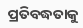ପ୍ରତିବଦ୍ଧତାକୁ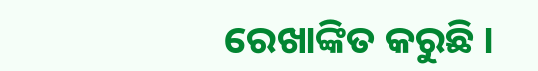ରେଖାଙ୍କିତ କରୁଛି ।